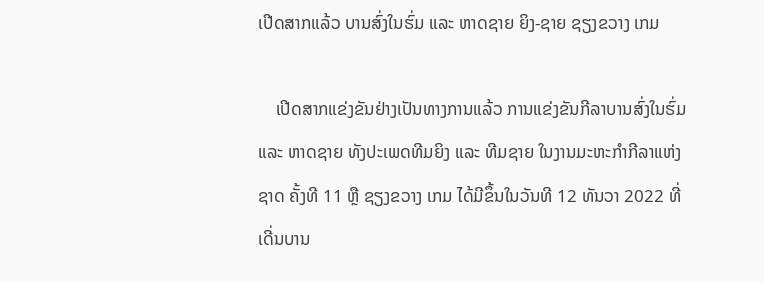ເປີດສາກແລ້ວ ບານສົ່ງໃນຮົ່ມ ແລະ ຫາດຊາຍ ຍິງ-ຊາຍ ຊຽງຂວາງ ເກມ

    ເປີດສາກແຂ່ງຂັນຢ່າງເປັນທາງການແລ້ວ ການແຂ່ງຂັນກີລາບານສົ່ງໃນຮົ່ມ ແລະ ຫາດຊາຍ ທັງປະເພດທີມຍິງ ແລະ ທີມຊາຍ ໃນງານມະຫະກຳກີລາແຫ່ງຊາດ ຄັ້ງທີ 11 ຫຼື ຊຽງຂວາງ ເກມ ໄດ້ມີຂຶ້ນໃນວັນທີ 12 ທັນວາ 2022 ທີ່ເດີ່ນບານ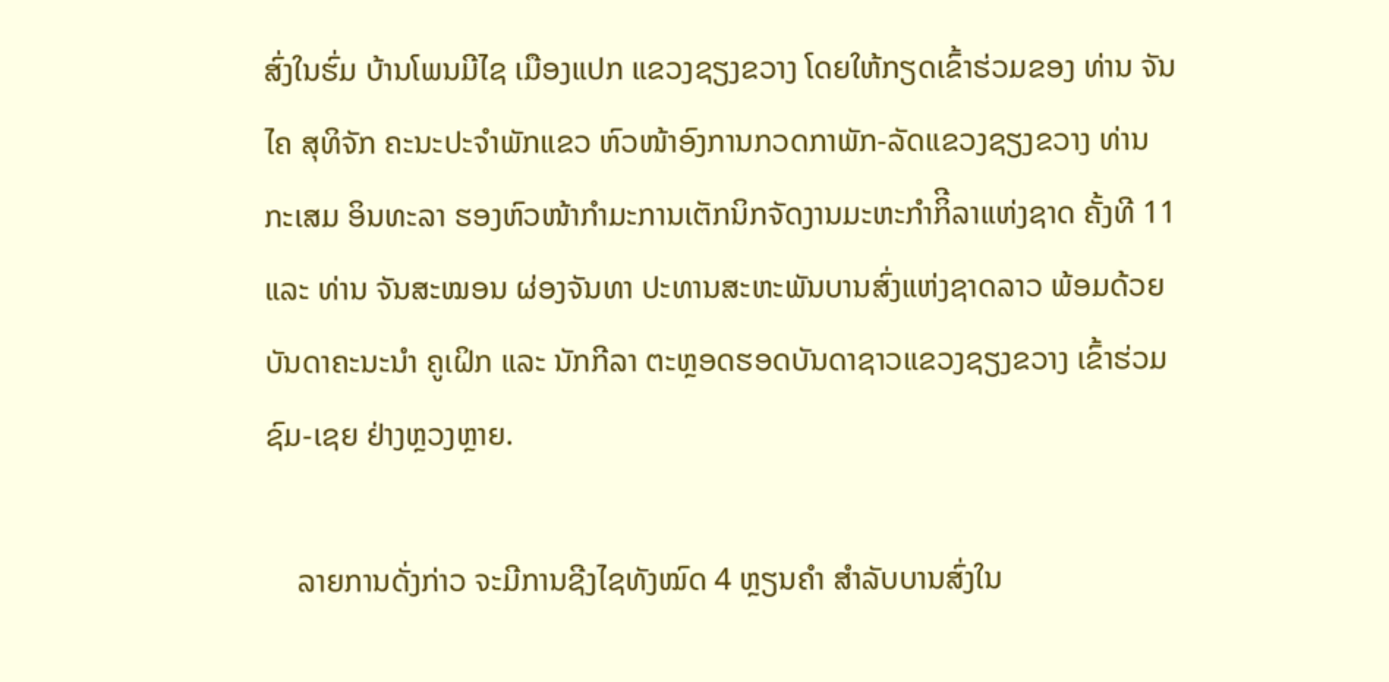ສົ່ງໃນຮົ່ມ ບ້ານໂພນມີໄຊ ເມືອງແປກ ແຂວງຊຽງຂວາງ ໂດຍໃຫ້ກຽດເຂົ້າຮ່ວມຂອງ ທ່ານ ຈັນໄຄ ສຸທິຈັກ ຄະນະປະຈຳພັກແຂວ ຫົວໜ້າອົງການກວດກາພັກ-ລັດແຂວງຊຽງຂວາງ ທ່ານ ກະເສມ ອິນທະລາ ຮອງຫົວໜ້າກຳມະການເຕັກນິກຈັດງານມະຫະກຳກິີລາແຫ່ງຊາດ ຄັ້ງທີ 11 ແລະ ທ່ານ ຈັນສະໝອນ ຜ່ອງຈັນທາ ປະທານສະຫະພັນບານສົ່ງແຫ່ງຊາດລາວ ພ້ອມດ້ວຍບັນດາຄະນະນຳ ຄູເຝິກ ແລະ ນັກກີລາ ຕະຫຼອດຮອດບັນດາຊາວແຂວງຊຽງຂວາງ ເຂົ້າຮ່ວມຊົມ-ເຊຍ ຢ່າງຫຼວງຫຼາຍ.

    ລາຍການດັ່ງກ່າວ ຈະມີການຊີງໄຊທັງໝົດ 4 ຫຼຽນຄຳ ສຳລັບບານສົ່ງໃນ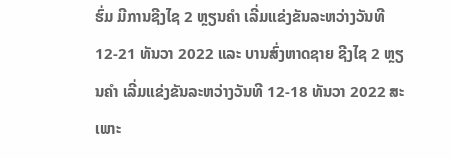ຮົ່ມ ມີການຊີງໄຊ 2 ຫຼຽນຄຳ ເລີ່ມແຂ່ງຂັນລະຫວ່າງວັນທີ 12-21 ທັນວາ 2022 ແລະ ບານສົ່ງຫາດຊາຍ ຊີງໄຊ 2 ຫຼຽນຄຳ ເລີ່ມແຂ່ງຂັນລະຫວ່າງວັນທີ 12-18 ທັນວາ 2022 ສະເພາະ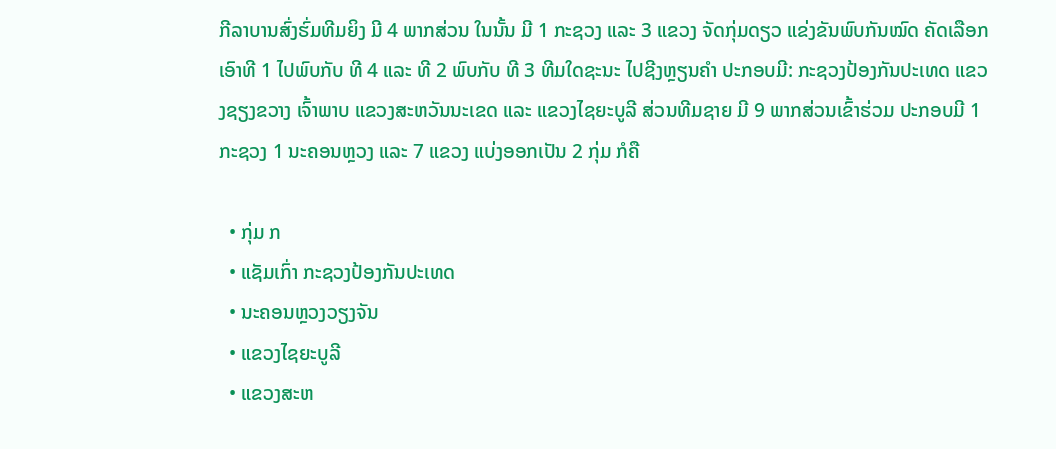ກີລາບານສົ່ງຮົ່ມທີມຍິງ ມີ 4 ພາກສ່ວນ ໃນນັ້ນ ມີ 1 ກະຊວງ ແລະ 3 ແຂວງ ຈັດກຸ່ມດຽວ ແຂ່ງຂັນພົບກັນໝົດ ຄັດເລືອກເອົາທີ 1 ໄປພົບກັບ ທີ 4 ແລະ ທີ 2 ພົບກັບ ທີ 3 ທີມໃດຊະນະ ໄປຊີງຫຼຽນຄຳ ປະກອບມີ: ກະຊວງປ້ອງກັນປະເທດ ແຂວງຊຽງຂວາງ ເຈົ້າພາບ ແຂວງສະຫວັນນະເຂດ ແລະ ແຂວງໄຊຍະບູລີ ສ່ວນທີມຊາຍ ມີ 9 ພາກສ່ວນເຂົ້າຮ່ວມ ປະກອບມີ 1 ກະຊວງ 1 ນະຄອນຫຼວງ ແລະ 7 ແຂວງ ແບ່ງອອກເປັນ 2 ກຸ່ມ ກໍຄື

  • ກຸ່ມ ກ
  • ແຊັມເກົ່າ ກະຊວງປ້ອງກັນປະເທດ
  • ນະຄອນຫຼວງວຽງຈັນ
  • ແຂວງໄຊຍະບູລີ
  • ແຂວງສະຫ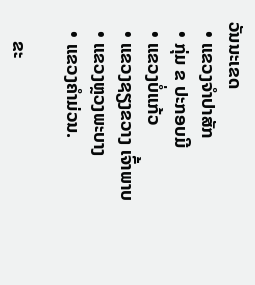ວັນນະເຂດ
  • ແຂວງຈຳປາສັກ
  • ກຸ່ມ ຂ ປະກອບມີ
  • ແຂວງບໍ່ແກ້ວ
  • ແຂວງຊຽງຂວາງ ເຈົ້າພາບ
  • ແຂວງຫຼວງພະບາງ
  • ແຂວງຄຳມ່ວນ.

    ຂະ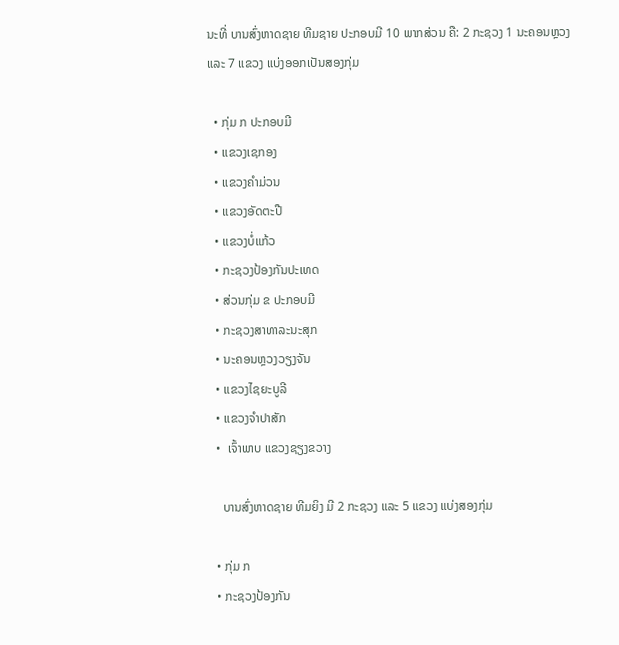ນະທີ່ ບານສົ່ງຫາດຊາຍ ທີມຊາຍ ປະກອບມີ 10 ພາກສ່ວນ ຄື: 2 ກະຊວງ 1 ນະຄອນຫຼວງ ແລະ 7 ແຂວງ ແບ່ງອອກເປັນສອງກຸ່ມ

  • ກຸ່ມ ກ ປະກອບມີ
  • ແຂວງເຊກອງ
  • ແຂວງຄຳມ່ວນ
  • ແຂວງອັດຕະປື
  • ແຂວງບໍ່ແກ້ວ
  • ກະຊວງປ້ອງກັນປະເທດ
  • ສ່ວນກຸ່ມ ຂ ປະກອບມີ
  • ກະຊວງສາທາລະນະສຸກ
  • ນະຄອນຫຼວງວຽງຈັນ
  • ແຂວງໄຊຍະບູລີ
  • ແຂວງຈຳປາສັກ
  •  ເຈົ້າພາບ ແຂວງຊຽງຂວາງ

    ບານສົ່ງຫາດຊາຍ ທີມຍິງ ມີ 2 ກະຊວງ ແລະ 5 ແຂວງ ແບ່ງສອງກຸ່ມ

  • ກຸ່ມ ກ
  • ກະຊວງປ້ອງກັນ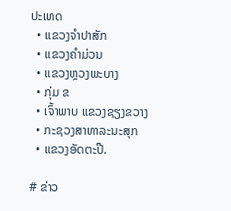ປະເທດ
  • ແຂວງຈຳປາສັກ
  • ແຂວງຄຳມ່ວນ
  • ແຂວງຫຼວງພະບາງ
  • ກຸ່ມ ຂ
  • ເຈົ້າພາບ ແຂວງຊຽງຂວາງ
  • ກະຊວງສາທາລະນະສຸກ
  • ແຂວງອັດຕະປື.

# ຂ່າວ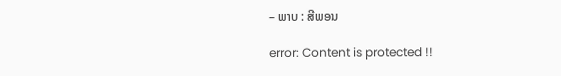– ພາບ : ສີພອນ

error: Content is protected !!